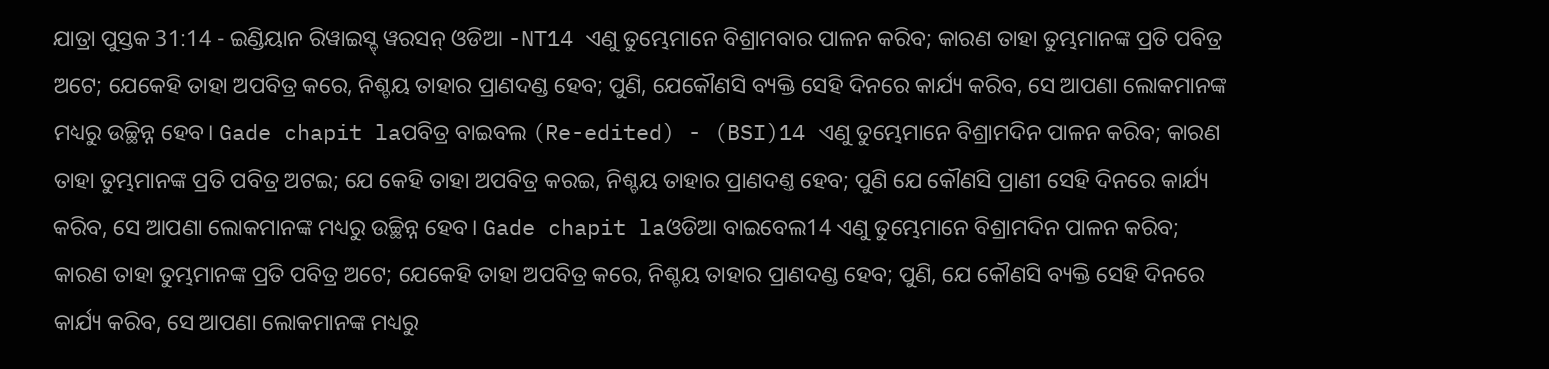ଯାତ୍ରା ପୁସ୍ତକ 31:14 - ଇଣ୍ଡିୟାନ ରିୱାଇସ୍ଡ୍ ୱରସନ୍ ଓଡିଆ -NT14 ଏଣୁ ତୁମ୍ଭେମାନେ ବିଶ୍ରାମବାର ପାଳନ କରିବ; କାରଣ ତାହା ତୁମ୍ଭମାନଙ୍କ ପ୍ରତି ପବିତ୍ର ଅଟେ; ଯେକେହି ତାହା ଅପବିତ୍ର କରେ, ନିଶ୍ଚୟ ତାହାର ପ୍ରାଣଦଣ୍ଡ ହେବ; ପୁଣି, ଯେକୌଣସି ବ୍ୟକ୍ତି ସେହି ଦିନରେ କାର୍ଯ୍ୟ କରିବ, ସେ ଆପଣା ଲୋକମାନଙ୍କ ମଧ୍ୟରୁ ଉଚ୍ଛିନ୍ନ ହେବ। Gade chapit laପବିତ୍ର ବାଇବଲ (Re-edited) - (BSI)14 ଏଣୁ ତୁମ୍ଭେମାନେ ବିଶ୍ରାମଦିନ ପାଳନ କରିବ; କାରଣ ତାହା ତୁମ୍ଭମାନଙ୍କ ପ୍ରତି ପବିତ୍ର ଅଟଇ; ଯେ କେହି ତାହା ଅପବିତ୍ର କରଇ, ନିଶ୍ଚୟ ତାହାର ପ୍ରାଣଦଣ୍ତ ହେବ; ପୁଣି ଯେ କୌଣସି ପ୍ରାଣୀ ସେହି ଦିନରେ କାର୍ଯ୍ୟ କରିବ, ସେ ଆପଣା ଲୋକମାନଙ୍କ ମଧ୍ୟରୁ ଉଚ୍ଛିନ୍ନ ହେବ। Gade chapit laଓଡିଆ ବାଇବେଲ14 ଏଣୁ ତୁମ୍ଭେମାନେ ବିଶ୍ରାମଦିନ ପାଳନ କରିବ; କାରଣ ତାହା ତୁମ୍ଭମାନଙ୍କ ପ୍ରତି ପବିତ୍ର ଅଟେ; ଯେକେହି ତାହା ଅପବିତ୍ର କରେ, ନିଶ୍ଚୟ ତାହାର ପ୍ରାଣଦଣ୍ଡ ହେବ; ପୁଣି, ଯେ କୌଣସି ବ୍ୟକ୍ତି ସେହି ଦିନରେ କାର୍ଯ୍ୟ କରିବ, ସେ ଆପଣା ଲୋକମାନଙ୍କ ମଧ୍ୟରୁ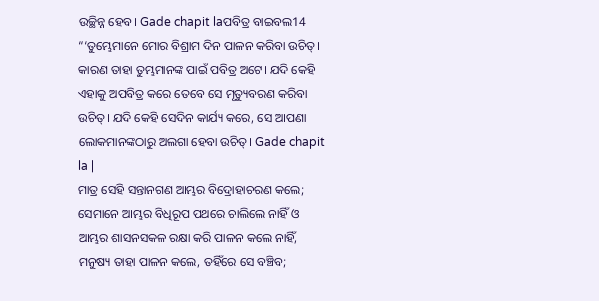ଉଚ୍ଛିନ୍ନ ହେବ। Gade chapit laପବିତ୍ର ବାଇବଲ14 “‘ତୁମ୍ଭେମାନେ ମୋର ବିଶ୍ରାମ ଦିନ ପାଳନ କରିବା ଉଚିତ୍। କାରଣ ତାହା ତୁମ୍ଭମାନଙ୍କ ପାଇଁ ପବିତ୍ର ଅଟେ। ଯଦି କେହି ଏହାକୁ ଅପବିତ୍ର କରେ ତେବେ ସେ ମୃତ୍ୟୁବରଣ କରିବା ଉଚିତ୍। ଯଦି କେହି ସେଦିନ କାର୍ଯ୍ୟ କରେ, ସେ ଆପଣା ଲୋକମାନଙ୍କଠାରୁ ଅଲଗା ହେବା ଉଚିତ୍। Gade chapit la |
ମାତ୍ର ସେହି ସନ୍ତାନଗଣ ଆମ୍ଭର ବିଦ୍ରୋହାଚରଣ କଲେ; ସେମାନେ ଆମ୍ଭର ବିଧିରୂପ ପଥରେ ଚାଲିଲେ ନାହିଁ ଓ ଆମ୍ଭର ଶାସନସକଳ ରକ୍ଷା କରି ପାଳନ କଲେ ନାହିଁ, ମନୁଷ୍ୟ ତାହା ପାଳନ କଲେ, ତହିଁରେ ସେ ବଞ୍ଚିବ;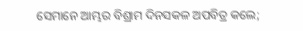ସେମାନେ ଆମ୍ଭର ବିଶ୍ରାମ ଦିନସକଳ ଅପବିତ୍ର କଲେ;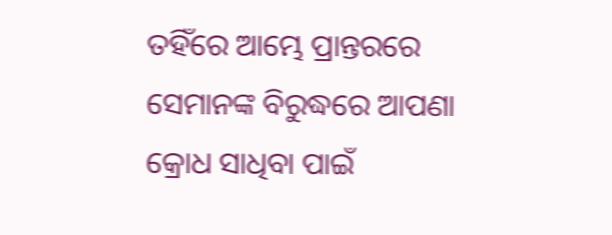ତହିଁରେ ଆମ୍ଭେ ପ୍ରାନ୍ତରରେ ସେମାନଙ୍କ ବିରୁଦ୍ଧରେ ଆପଣା କ୍ରୋଧ ସାଧିବା ପାଇଁ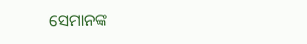ସେମାନଙ୍କ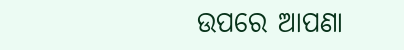ଉପରେ ଆପଣା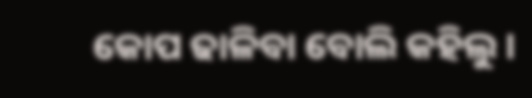କୋପ ଢାଳିବା ବୋଲି କହିଲୁ।